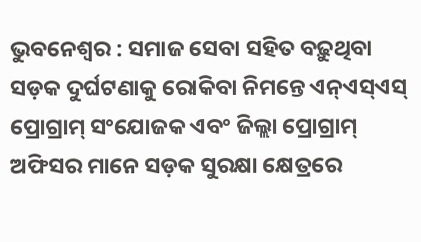ଭୁବନେଶ୍ୱର : ସମାଜ ସେବା ସହିତ ବଢ଼ୁଥିବା ସଡ଼କ ଦୁର୍ଘଟଣାକୁ ରୋକିବା ନିମନ୍ତେ ଏନ୍ଏସ୍ଏସ୍ ପ୍ରୋଗ୍ରାମ୍ ସଂଯୋଜକ ଏବଂ ଜିଲ୍ଲା ପ୍ରୋଗ୍ରାମ୍ ଅଫିସର ମାନେ ସଡ଼କ ସୁରକ୍ଷା କ୍ଷେତ୍ରରେ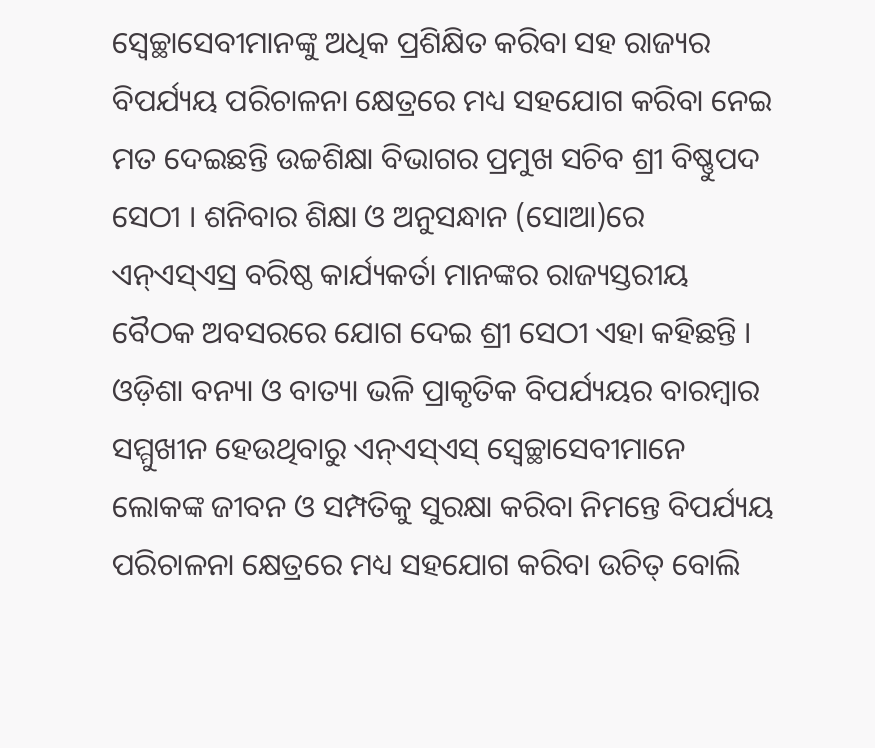ସ୍ୱେଚ୍ଛାସେବୀମାନଙ୍କୁ ଅଧିକ ପ୍ରଶିକ୍ଷିତ କରିବା ସହ ରାଜ୍ୟର ବିପର୍ଯ୍ୟୟ ପରିଚାଳନା କ୍ଷେତ୍ରରେ ମଧ୍ୟ ସହଯୋଗ କରିବା ନେଇ ମତ ଦେଇଛନ୍ତି ଉଚ୍ଚଶିକ୍ଷା ବିଭାଗର ପ୍ରମୁଖ ସଚିବ ଶ୍ରୀ ବିଷ୍ଣୁପଦ ସେଠୀ । ଶନିବାର ଶିକ୍ଷା ଓ ଅନୁସନ୍ଧାନ (ସୋଆ)ରେ ଏନ୍ଏସ୍ଏସ୍ର ବରିଷ୍ଠ କାର୍ଯ୍ୟକର୍ତା ମାନଙ୍କର ରାଜ୍ୟସ୍ତରୀୟ ବୈଠକ ଅବସରରେ ଯୋଗ ଦେଇ ଶ୍ରୀ ସେଠୀ ଏହା କହିଛନ୍ତି ।
ଓଡ଼ିଶା ବନ୍ୟା ଓ ବାତ୍ୟା ଭଳି ପ୍ରାକୃତିକ ବିପର୍ଯ୍ୟୟର ବାରମ୍ବାର ସମ୍ମୁଖୀନ ହେଉଥିବାରୁ ଏନ୍ଏସ୍ଏସ୍ ସ୍ୱେଚ୍ଛାସେବୀମାନେ ଲୋକଙ୍କ ଜୀବନ ଓ ସମ୍ପତିକୁ ସୁରକ୍ଷା କରିବା ନିମନ୍ତେ ବିପର୍ଯ୍ୟୟ ପରିଚାଳନା କ୍ଷେତ୍ରରେ ମଧ୍ୟ ସହଯୋଗ କରିବା ଉଚିତ୍ ବୋଲି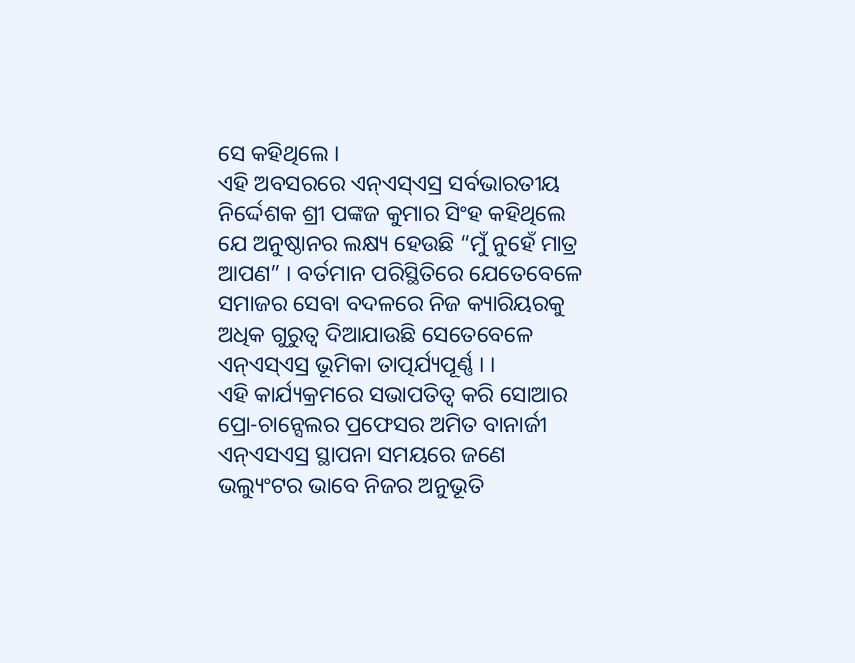ସେ କହିଥିଲେ ।
ଏହି ଅବସରରେ ଏନ୍ଏସ୍ଏସ୍ର ସର୍ବଭାରତୀୟ ନିର୍ଦ୍ଦେଶକ ଶ୍ରୀ ପଙ୍କଜ କୁମାର ସିଂହ କହିଥିଲେ ଯେ ଅନୁଷ୍ଠାନର ଲକ୍ଷ୍ୟ ହେଉଛି “ମୁଁ ନୁହେଁ ମାତ୍ର ଆପଣ” । ବର୍ତମାନ ପରିସ୍ଥିତିରେ ଯେତେବେଳେ ସମାଜର ସେବା ବଦଳରେ ନିଜ କ୍ୟାରିୟରକୁ ଅଧିକ ଗୁରୁତ୍ୱ ଦିଆଯାଉଛି ସେତେବେଳେ ଏନ୍ଏସ୍ଏସ୍ର ଭୂମିକା ତାତ୍ପର୍ଯ୍ୟପୂର୍ଣ୍ଣ । ।
ଏହି କାର୍ଯ୍ୟକ୍ରମରେ ସଭାପତିତ୍ୱ କରି ସୋଆର ପ୍ରୋ-ଚାନ୍ସେଲର ପ୍ରଫେସର ଅମିତ ବାନାର୍ଜୀ ଏନ୍ଏସଏସ୍ର ସ୍ଥାପନା ସମୟରେ ଜଣେ ଭଲ୍ୟୁଂଟର ଭାବେ ନିଜର ଅନୁଭୂତି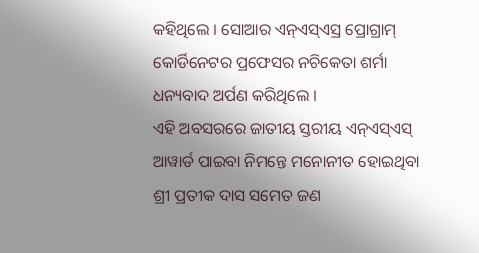କହିଥିଲେ । ସୋଆର ଏନ୍ଏସ୍ଏସ୍ର ପ୍ରୋଗ୍ରାମ୍ କୋର୍ଡିନେଟର ପ୍ରଫେସର ନଚିକେତା ଶର୍ମା ଧନ୍ୟବାଦ ଅର୍ପଣ କରିଥିଲେ ।
ଏହି ଅବସରରେ ଜାତୀୟ ସ୍ତରୀୟ ଏନ୍ଏସ୍ଏସ୍ ଆୱାର୍ଡ ପାଇବା ନିମନ୍ତେ ମନୋନୀତ ହୋଇଥିବା ଶ୍ରୀ ପ୍ରତୀକ ଦାସ ସମେତ ଜଣ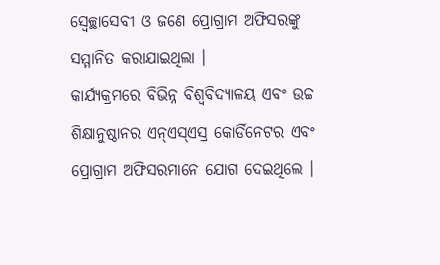ସ୍ୱେଚ୍ଛାସେବୀ ଓ ଜଣେ ପ୍ରୋଗ୍ରାମ ଅଫିସରଙ୍କୁ ସମ୍ମାନିତ କରାଯାଇଥିଲା ।
କାର୍ଯ୍ୟକ୍ରମରେ ବିଭିନ୍ନ ବିଶ୍ୱବିଦ୍ୟାଳୟ ଏବଂ ଉଚ୍ଚ ଶିକ୍ଷାନୁଷ୍ଠାନର ଏନ୍ଏସ୍ଏସ୍ର କୋର୍ଡିନେଟର ଏବଂ ପ୍ରୋଗ୍ରାମ ଅଫିସରମାନେ ଯୋଗ ଦେଇଥିଲେ ।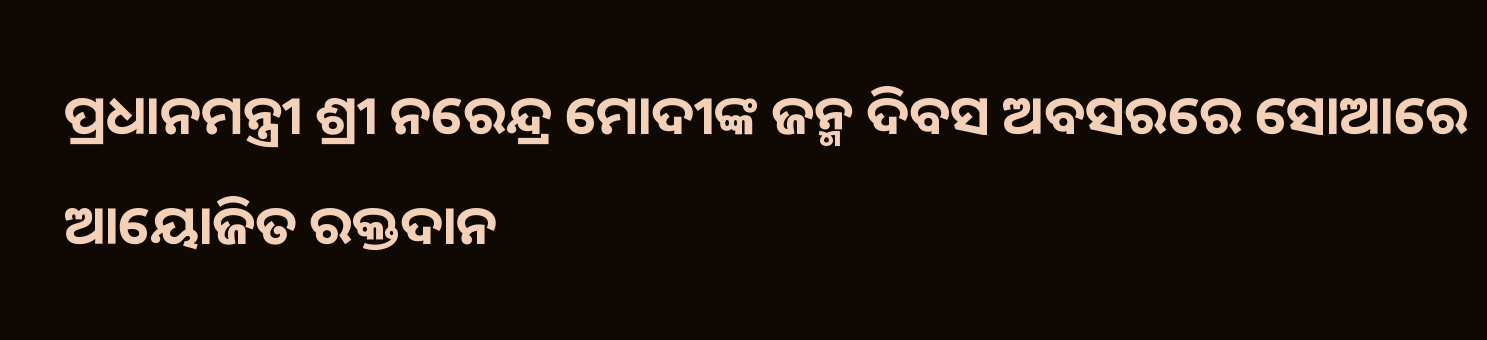ପ୍ରଧାନମନ୍ତ୍ରୀ ଶ୍ରୀ ନରେନ୍ଦ୍ର ମୋଦୀଙ୍କ ଜନ୍ମ ଦିବସ ଅବସରରେ ସୋଆରେ ଆୟୋଜିତ ରକ୍ତଦାନ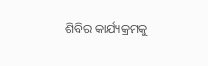ଶିବିର କାର୍ଯ୍ୟକ୍ରମକୁ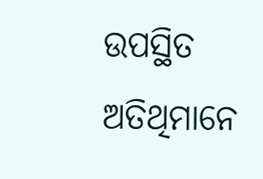ଉପସ୍ଥିତ ଅତିଥିମାନେ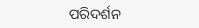ପରିଦର୍ଶନ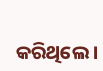କରିଥିଲେ ।